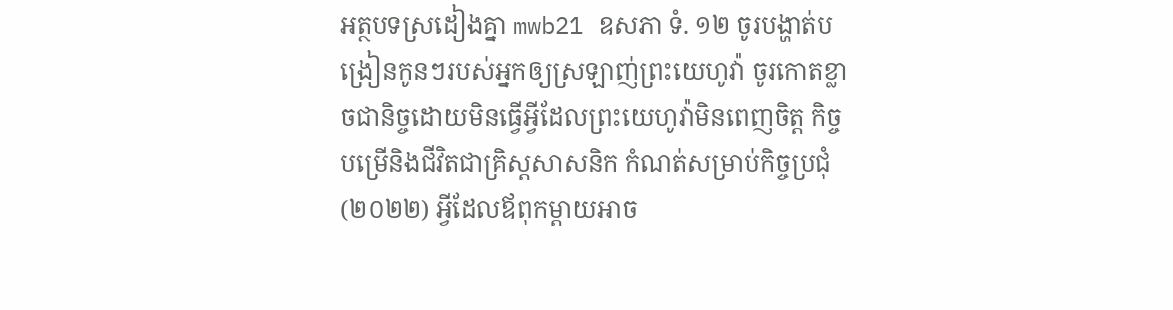អត្ថបទស្រដៀងគ្នា mwb21 ឧសភា ទំ. ១២ ចូរបង្ហាត់បង្រៀនកូនៗរបស់អ្នកឲ្យស្រឡាញ់ព្រះយេហូវ៉ា ចូរកោតខ្លាចជានិច្ចដោយមិនធ្វើអ្វីដែលព្រះយេហូវ៉ាមិនពេញចិត្ត កិច្ចបម្រើនិងជីវិតជាគ្រិស្តសាសនិក កំណត់សម្រាប់កិច្ចប្រជុំ (២០២២) អ្វីដែលឪពុកម្ដាយអាច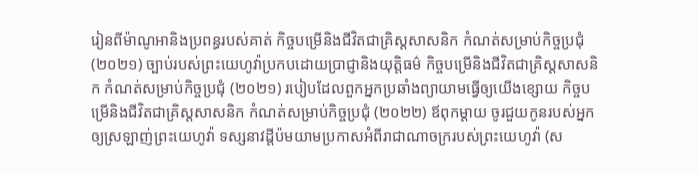រៀនពីម៉ាណូអានិងប្រពន្ធរបស់គាត់ កិច្ចបម្រើនិងជីវិតជាគ្រិស្តសាសនិក កំណត់សម្រាប់កិច្ចប្រជុំ (២០២១) ច្បាប់របស់ព្រះយេហូវ៉ាប្រកបដោយប្រាជ្ញានិងយុត្តិធម៌ កិច្ចបម្រើនិងជីវិតជាគ្រិស្តសាសនិក កំណត់សម្រាប់កិច្ចប្រជុំ (២០២១) របៀបដែលពួកអ្នកប្រឆាំងព្យាយាមធ្វើឲ្យយើងខ្សោយ កិច្ចបម្រើនិងជីវិតជាគ្រិស្តសាសនិក កំណត់សម្រាប់កិច្ចប្រជុំ (២០២២) ឪពុកម្ដាយ ចូរជួយកូនរបស់អ្នកឲ្យស្រឡាញ់ព្រះយេហូវ៉ា ទស្សនាវដ្ដីប៉មយាមប្រកាសអំពីរាជាណាចក្ររបស់ព្រះយេហូវ៉ា (ស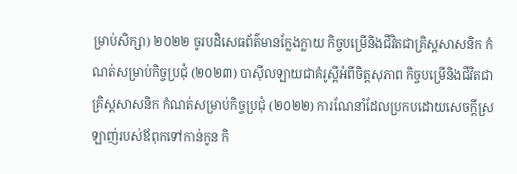ម្រាប់សិក្សា) ២០២២ ចូរបដិសេធព័ត៌មានក្លែងក្លាយ កិច្ចបម្រើនិងជីវិតជាគ្រិស្តសាសនិក កំណត់សម្រាប់កិច្ចប្រជុំ (២០២៣) បាស៊ីលឡាយជាគំរូស្ដីអំពីចិត្តសុភាព កិច្ចបម្រើនិងជីវិតជាគ្រិស្តសាសនិក កំណត់សម្រាប់កិច្ចប្រជុំ (២០២២) ការណែនាំដែលប្រកបដោយសេចក្ដីស្រឡាញ់របស់ឪពុកទៅកាន់កូន កិ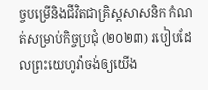ច្ចបម្រើនិងជីវិតជាគ្រិស្តសាសនិក កំណត់សម្រាប់កិច្ចប្រជុំ (២០២៣) របៀបដែលព្រះយេហូវ៉ាចង់ឲ្យយើង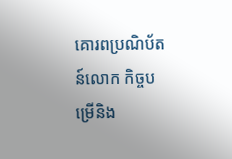គោរពប្រណិប័តន៍លោក កិច្ចបម្រើនិង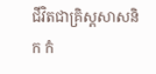ជីវិតជាគ្រិស្តសាសនិក កំ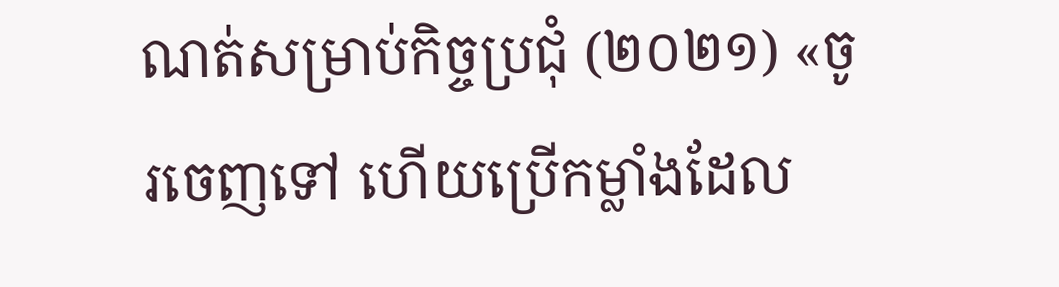ណត់សម្រាប់កិច្ចប្រជុំ (២០២១) «ចូរចេញទៅ ហើយប្រើកម្លាំងដែល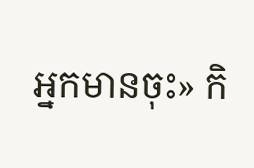អ្នកមានចុះ» កិ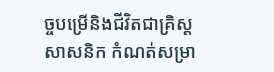ច្ចបម្រើនិងជីវិតជាគ្រិស្តសាសនិក កំណត់សម្រា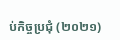ប់កិច្ចប្រជុំ (២០២១)